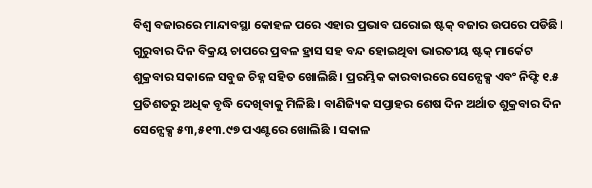ବିଶ୍ୱ ବଜାରରେ ମାନ୍ଦାବସ୍ଥା କୋହଳ ପରେ ଏହାର ପ୍ରଭାବ ଘରୋଇ ଷ୍ଟକ୍ ବଜାର ଉପରେ ପଡିଛି I ଗୁରୁବାର ଦିନ ବିକ୍ରୟ ଚାପରେ ପ୍ରବଳ ହ୍ରାସ ସହ ବନ୍ଦ ହୋଇଥିବା ଭାରତୀୟ ଷ୍ଟକ୍ ମାର୍କେଟ ଶୁକ୍ରବାର ସକାଳେ ସବୁଜ ଚିହ୍ନ ସହିତ ଖୋଲିଛି। ପ୍ରରମ୍ଭିକ କାରବାରରେ ସେନ୍ସେକ୍ସ ଏବଂ ନିଫ୍ଟି ୧.୫ ପ୍ରତିଶତରୁ ଅଧିକ ବୃଦ୍ଧି ଦେଖିବାକୁ ମିଳିଛି । ବାଣିଜ୍ୟିକ ସପ୍ତାହର ଶେଷ ଦିନ ଅର୍ଥାତ ଶୁକ୍ରବାର ଦିନ ସେନ୍ସେକ୍ସ ୫୩,୫୧୩.୯୭ ପଏଣ୍ଟରେ ଖୋଲିଛି । ସକାଳ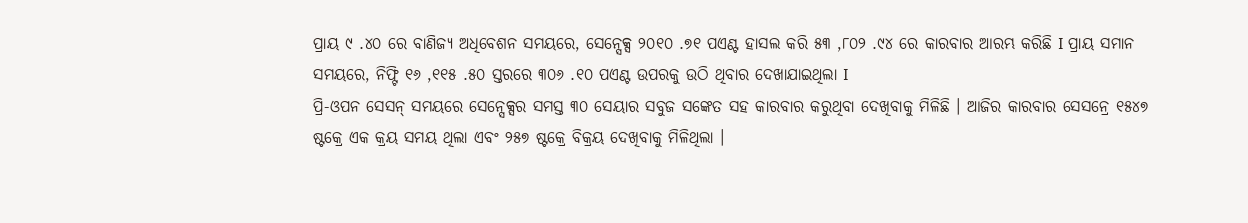ପ୍ରାୟ ୯ .୪୦ ରେ ବାଣିଜ୍ୟ ଅଧିବେଶନ ସମୟରେ, ସେନ୍ସେକ୍ସ ୨୦୧୦ .୭୧ ପଏଣ୍ଟ ହାସଲ କରି ୫୩ ,୮୦୨ .୯୪ ରେ କାରବାର ଆରମ୍ଭ କରିଛି I ପ୍ରାୟ ସମାନ ସମୟରେ, ନିଫ୍ଟି ୧୬ ,୧୧୫ .୫୦ ସ୍ତରରେ ୩୦୬ .୧୦ ପଏଣ୍ଟ ଉପରକୁ ଉଠି ଥିବାର ଦେଖାଯାଇଥିଲା I
ପ୍ରି-ଓପନ ସେସନ୍ ସମୟରେ ସେନ୍ସେକ୍ସର ସମସ୍ତ ୩୦ ସେୟାର ସବୁଜ ସଙ୍କେତ ସହ କାରବାର କରୁଥିବା ଦେଖିବାକୁ ମିଳିଛି । ଆଜିର କାରବାର ସେସନ୍ରେ ୧୫୪୭ ଷ୍ଟକ୍ରେ ଏକ କ୍ରୟ ସମୟ ଥିଲା ଏବଂ ୨୫୭ ଷ୍ଟକ୍ରେ ବିକ୍ରୟ ଦେଖିବାକୁ ମିଳିଥିଲା ।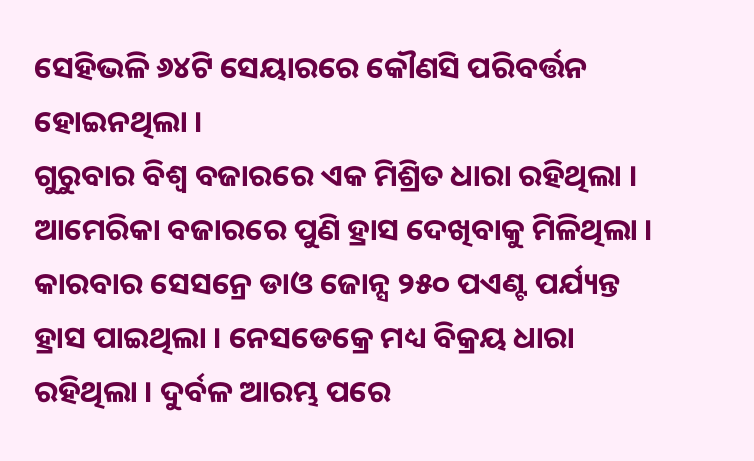ସେହିଭଳି ୬୪ଟି ସେୟାରରେ କୌଣସି ପରିବର୍ତ୍ତନ ହୋଇନଥିଲା ।
ଗୁରୁବାର ବିଶ୍ବ ବଜାରରେ ଏକ ମିଶ୍ରିତ ଧାରା ରହିଥିଲା । ଆମେରିକା ବଜାରରେ ପୁଣି ହ୍ରାସ ଦେଖିବାକୁ ମିଳିଥିଲା । କାରବାର ସେସନ୍ରେ ଡାଓ ଜୋନ୍ସ ୨୫୦ ପଏଣ୍ଟ ପର୍ଯ୍ୟନ୍ତ ହ୍ରାସ ପାଇଥିଲା । ନେସଡେକ୍ରେ ମଧ୍ୟ ବିକ୍ରୟ ଧାରା ରହିଥିଲା । ଦୁର୍ବଳ ଆରମ୍ଭ ପରେ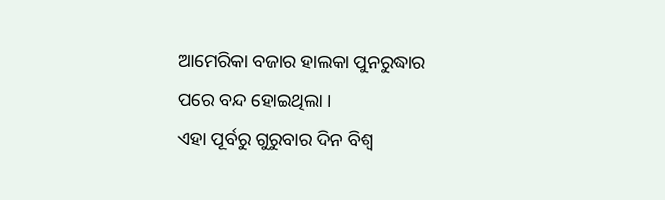ଆମେରିକା ବଜାର ହାଲକା ପୁନରୁଦ୍ଧାର ପରେ ବନ୍ଦ ହୋଇଥିଲା ।
ଏହା ପୂର୍ବରୁ ଗୁରୁବାର ଦିନ ବିଶ୍ବ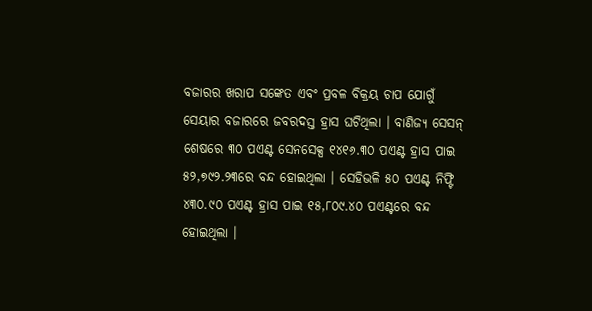ବଜାରର ଖରାପ ସଙ୍କେତ ଏବଂ ପ୍ରବଳ ବିକ୍ରୟ ଚାପ ଯୋଗୁଁ ସେୟାର ବଜାରରେ ଜବରଦସ୍ତ ହ୍ରାସ ଘଟିଥିଲା । ବାଣିଜ୍ୟ ସେସନ୍ ଶେଷରେ ୩୦ ପଏଣ୍ଟ ସେନସେକ୍ସ ୧୪୧୬.୩୦ ପଏଣ୍ଟ ହ୍ରାସ ପାଇ ୫୨,୭୯୨.୨୩ରେ ବନ୍ଦ ହୋଇଥିଲା । ସେହିଭଳି ୫୦ ପଏଣ୍ଟ ନିଫ୍ଟି ୪୩୦.୯୦ ପଏଣ୍ଟ ହ୍ରାସ ପାଇ ୧୫,୮୦୯.୪୦ ପଏଣ୍ଟରେ ବନ୍ଦ ହୋଇଥିଲା ।